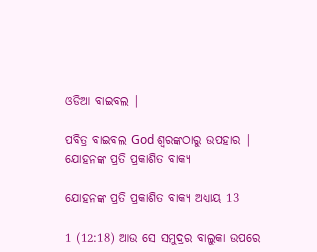ଓଡିଆ ବାଇବଲ |

ପବିତ୍ର ବାଇବଲ God ଶ୍ବରଙ୍କଠାରୁ ଉପହାର |
ଯୋହନଙ୍କ ପ୍ରତି ପ୍ରକାଶିତ ବାକ୍ୟ

ଯୋହନଙ୍କ ପ୍ରତି ପ୍ରକାଶିତ ବାକ୍ୟ ଅଧ୍ୟାୟ 13

1 (12:18) ଆଉ ସେ ସମୁଦ୍ରର ବାଲୁକା ଉପରେ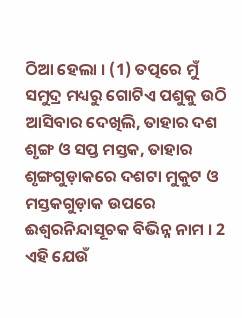ଠିଆ ହେଲା । (1) ତତ୍ପରେ ମୁଁ ସମୁଦ୍ର ମଧ୍ୟରୁ ଗୋଟିଏ ପଶୁକୁ ଉଠି ଆସିବାର ଦେଖିଲି, ତାହାର ଦଶ ଶୃଙ୍ଗ ଓ ସପ୍ତ ମସ୍ତକ, ତାହାର ଶୃଙ୍ଗଗୁଡ଼ାକରେ ଦଶଟା ମୁକୁଟ ଓ ମସ୍ତକଗୁଡ଼ାକ ଉପରେ ଈଶ୍ଵରନିନ୍ଦାସୂଚକ ବିଭିନ୍ନ ନାମ । 2 ଏହି ଯେଉଁ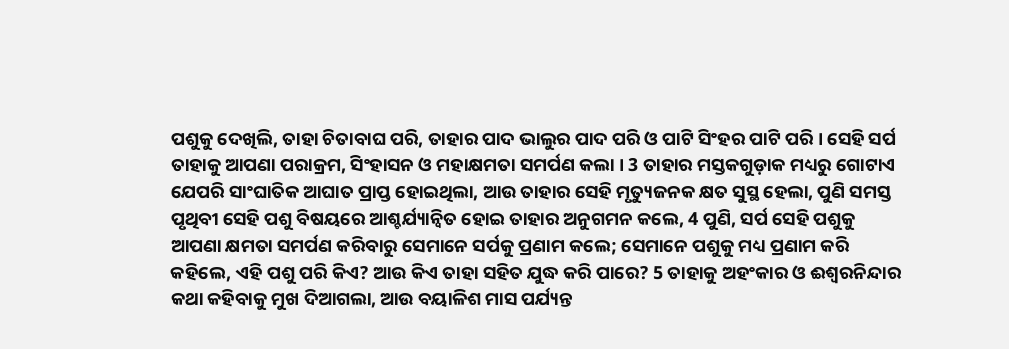ପଶୁକୁ ଦେଖିଲି, ତାହା ଚିତାବାଘ ପରି, ତାହାର ପାଦ ଭାଲୁର ପାଦ ପରି ଓ ପାଟି ସିଂହର ପାଟି ପରି । ସେହି ସର୍ପ ତାହାକୁ ଆପଣା ପରାକ୍ରମ, ସିଂହାସନ ଓ ମହାକ୍ଷମତା ସମର୍ପଣ କଲା । 3 ତାହାର ମସ୍ତକଗୁଡ଼ାକ ମଧ୍ୟରୁ ଗୋଟାଏ ଯେପରି ସାଂଘାତିକ ଆଘାତ ପ୍ରାପ୍ତ ହୋଇଥିଲା, ଆଉ ତାହାର ସେହି ମୃତ୍ୟୁଜନକ କ୍ଷତ ସୁସ୍ଥ ହେଲା, ପୁଣି ସମସ୍ତ ପୃଥିବୀ ସେହି ପଶୁ ବିଷୟରେ ଆଶ୍ଚର୍ଯ୍ୟାନ୍ଵିତ ହୋଇ ତାହାର ଅନୁଗମନ କଲେ, 4 ପୁଣି, ସର୍ପ ସେହି ପଶୁକୁ ଆପଣା କ୍ଷମତା ସମର୍ପଣ କରିବାରୁ ସେମାନେ ସର୍ପକୁ ପ୍ରଣାମ କଲେ; ସେମାନେ ପଶୁକୁ ମଧ୍ୟ ପ୍ରଣାମ କରି କହିଲେ, ଏହି ପଶୁ ପରି କିଏ? ଆଉ କିଏ ତାହା ସହିତ ଯୁଦ୍ଧ କରି ପାରେ? 5 ତାହାକୁ ଅହଂକାର ଓ ଈଶ୍ଵରନିନ୍ଦାର କଥା କହିବାକୁ ମୁଖ ଦିଆଗଲା, ଆଉ ବୟାଳିଶ ମାସ ପର୍ଯ୍ୟନ୍ତ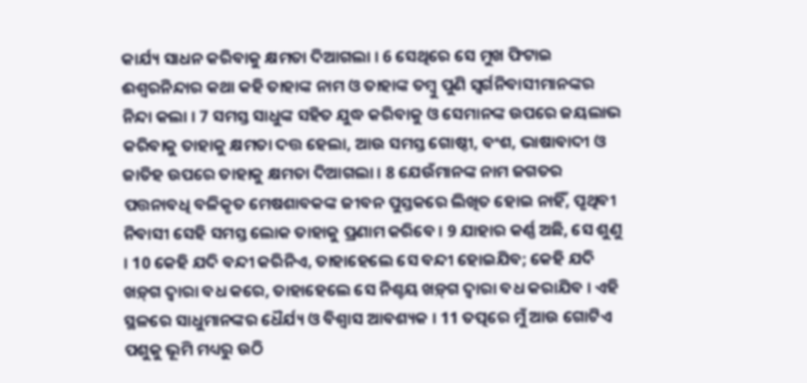କାର୍ଯ୍ୟ ସାଧନ କରିବାକୁ କ୍ଷମତା ଦିଆଗଲା । 6 ସେଥିରେ ସେ ମୁଖ ଫିଟାଇ ଈଶ୍ଵରନିନ୍ଦାର କଥା କହି ତାହାଙ୍କ ନାମ ଓ ତାହାଙ୍କ ତମ୍ଵୁ ପୁଣି ସ୍ଵର୍ଗନିବାସୀମାନଙ୍କର ନିନ୍ଦା କଲା । 7 ସମସ୍ତ ସାଧୁଙ୍କ ସହିତ ଯୁଦ୍ଧ କରିବାକୁ ଓ ସେମାନଙ୍କ ଉପରେ ଜୟଲାଭ କରିବାକୁ ତାହାକୁ କ୍ଷମତା ଦତ୍ତ ହେଲା, ଆଉ ସମସ୍ତ ଗୋଷ୍ଠୀ, ବଂଶ, ଭାଷାବାଦୀ ଓ ଜାତିହ ଉପରେ ତାହାକୁ କ୍ଷମତା ଦିଆଗଲା । 8 ଯେଉଁମାନଙ୍କ ନାମ ଜଗତର ପତ୍ତନାବଧି ବଳିକୃତ ମେଷଶାବକଙ୍କ ଜୀବନ ପୁସ୍ତକରେ ଲିଖିତ ହୋଇ ନାହିଁ, ପୃଥିବୀ ନିବାସୀ ସେହି ସମସ୍ତ ଲୋକ ତାହାକୁ ପ୍ରଣାମ କରିବେ । 9 ଯାହାର କର୍ଣ୍ଣ ଅଛି, ସେ ଶୁଣୁ । 10 କେହି ଯଦି ବନ୍ଦୀ କରିନିଏ, ତାହାହେଲେ ସେ ବନ୍ଦୀ ହୋଇଯିବ; କେହି ଯଦି ଖଡ଼୍‍ଗ ଦ୍ଵାରା ବଧ କରେ, ତାହାହେଲେ ସେ ନିଶ୍ଚୟ ଖଡ଼୍‍ଗ ଦ୍ଵାରା ବଧ କରାଯିବ । ଏହି ସ୍ଥଳରେ ସାଧୁମାନଙ୍କର ଧୈର୍ଯ୍ୟ ଓ ବିଶ୍ଵାସ ଆବଶ୍ୟକ । 11 ତତ୍ପରେ ମୁଁ ଆଉ ଗୋଟିଏ ପଶୁକୁ ଭୂମି ମଧ୍ୟରୁ ଉଠି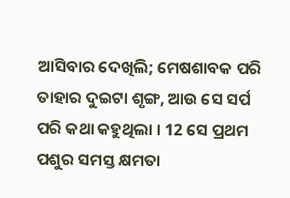ଆସିବାର ଦେଖିଲି; ମେଷଶାବକ ପରି ତାହାର ଦୁଇଟା ଶୃଙ୍ଗ, ଆଉ ସେ ସର୍ପ ପରି କଥା କହୁଥିଲା । 12 ସେ ପ୍ରଥମ ପଶୁର ସମସ୍ତ କ୍ଷମତା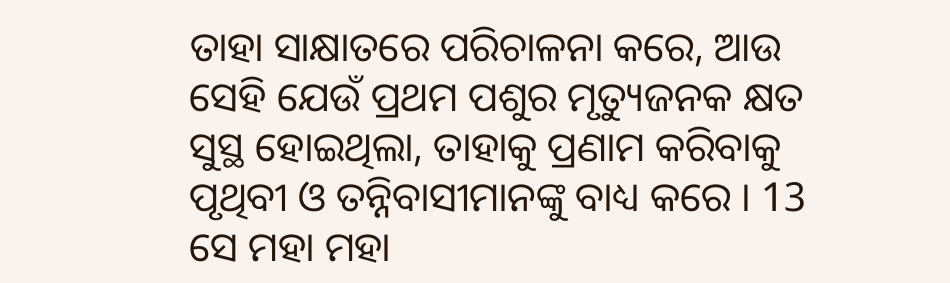ତାହା ସାକ୍ଷାତରେ ପରିଚାଳନା କରେ, ଆଉ ସେହି ଯେଉଁ ପ୍ରଥମ ପଶୁର ମୃତ୍ୟୁଜନକ କ୍ଷତ ସୁସ୍ଥ ହୋଇଥିଲା, ତାହାକୁ ପ୍ରଣାମ କରିବାକୁ ପୃଥିବୀ ଓ ତନ୍ନିବାସୀମାନଙ୍କୁ ବାଧ୍ୟ କରେ । 13 ସେ ମହା ମହା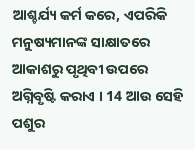ଆଶ୍ଚର୍ଯ୍ୟ କର୍ମ କରେ, ଏପରିକି ମନୁଷ୍ୟମାନଙ୍କ ସାକ୍ଷାତରେ ଆକାଶରୁ ପୃଥିବୀ ଉପରେ ଅଗ୍ନିବୃଷ୍ଟି କରାଏ । 14 ଆଉ ସେହି ପଶୁର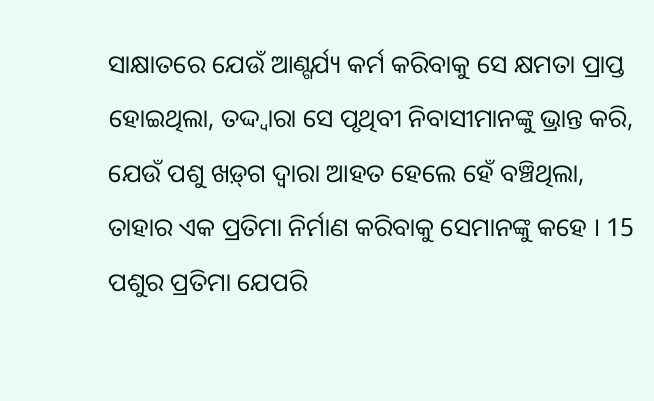ସାକ୍ଷାତରେ ଯେଉଁ ଆଣ୍ଗର୍ଯ୍ୟ କର୍ମ କରିବାକୁ ସେ କ୍ଷମତା ପ୍ରାପ୍ତ ହୋଇଥିଲା, ତଦ୍ଦ୍ଵାରା ସେ ପୃଥିବୀ ନିବାସୀମାନଙ୍କୁ ଭ୍ରାନ୍ତ କରି, ଯେଉଁ ପଶୁ ଖଡ଼୍‍ଗ ଦ୍ଵାରା ଆହତ ହେଲେ ହେଁ ବଞ୍ଚିଥିଲା, ତାହାର ଏକ ପ୍ରତିମା ନିର୍ମାଣ କରିବାକୁ ସେମାନଙ୍କୁ କହେ । 15 ପଶୁର ପ୍ରତିମା ଯେପରି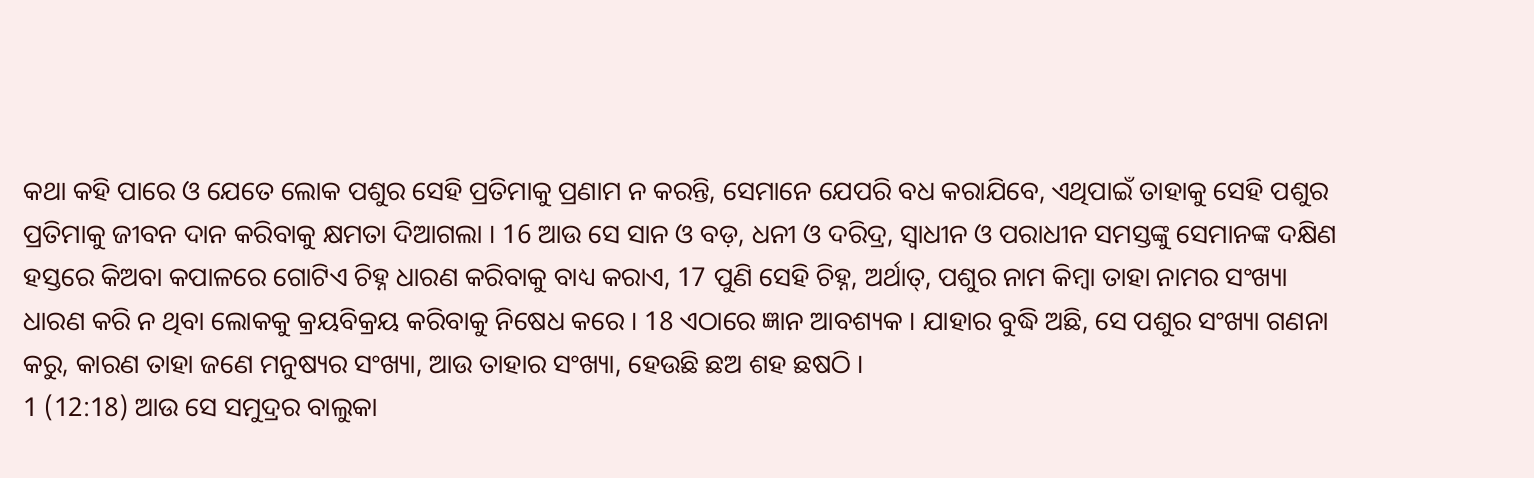କଥା କହି ପାରେ ଓ ଯେତେ ଲୋକ ପଶୁର ସେହି ପ୍ରତିମାକୁ ପ୍ରଣାମ ନ କରନ୍ତି, ସେମାନେ ଯେପରି ବଧ କରାଯିବେ, ଏଥିପାଇଁ ତାହାକୁ ସେହି ପଶୁର ପ୍ରତିମାକୁ ଜୀବନ ଦାନ କରିବାକୁ କ୍ଷମତା ଦିଆଗଲା । 16 ଆଉ ସେ ସାନ ଓ ବଡ଼, ଧନୀ ଓ ଦରିଦ୍ର, ସ୍ଵାଧୀନ ଓ ପରାଧୀନ ସମସ୍ତଙ୍କୁ ସେମାନଙ୍କ ଦକ୍ଷିଣ ହସ୍ତରେ କିଅବା କପାଳରେ ଗୋଟିଏ ଚିହ୍ନ ଧାରଣ କରିବାକୁ ବାଧ୍ୟ କରାଏ, 17 ପୁଣି ସେହି ଚିହ୍ନ, ଅର୍ଥାତ୍, ପଶୁର ନାମ କିମ୍ଵା ତାହା ନାମର ସଂଖ୍ୟା ଧାରଣ କରି ନ ଥିବା ଲୋକକୁ କ୍ରୟବିକ୍ରୟ କରିବାକୁ ନିଷେଧ କରେ । 18 ଏଠାରେ ଜ୍ଞାନ ଆବଶ୍ୟକ । ଯାହାର ବୁଦ୍ଧି ଅଛି, ସେ ପଶୁର ସଂଖ୍ୟା ଗଣନା କରୁ, କାରଣ ତାହା ଜଣେ ମନୁଷ୍ୟର ସଂଖ୍ୟା, ଆଉ ତାହାର ସଂଖ୍ୟା, ହେଉଛି ଛଅ ଶହ ଛଷଠି ।
1 (12:18) ଆଉ ସେ ସମୁଦ୍ରର ବାଲୁକା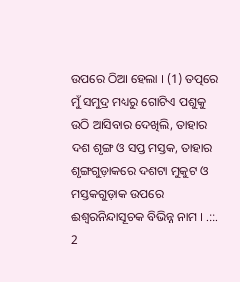ଉପରେ ଠିଆ ହେଲା । (1) ତତ୍ପରେ ମୁଁ ସମୁଦ୍ର ମଧ୍ୟରୁ ଗୋଟିଏ ପଶୁକୁ ଉଠି ଆସିବାର ଦେଖିଲି, ତାହାର ଦଶ ଶୃଙ୍ଗ ଓ ସପ୍ତ ମସ୍ତକ, ତାହାର ଶୃଙ୍ଗଗୁଡ଼ାକରେ ଦଶଟା ମୁକୁଟ ଓ ମସ୍ତକଗୁଡ଼ାକ ଉପରେ ଈଶ୍ଵରନିନ୍ଦାସୂଚକ ବିଭିନ୍ନ ନାମ । .::. 2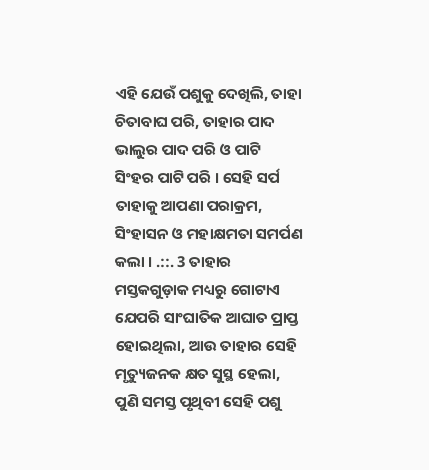ଏହି ଯେଉଁ ପଶୁକୁ ଦେଖିଲି, ତାହା ଚିତାବାଘ ପରି, ତାହାର ପାଦ ଭାଲୁର ପାଦ ପରି ଓ ପାଟି ସିଂହର ପାଟି ପରି । ସେହି ସର୍ପ ତାହାକୁ ଆପଣା ପରାକ୍ରମ, ସିଂହାସନ ଓ ମହାକ୍ଷମତା ସମର୍ପଣ କଲା । .::. 3 ତାହାର ମସ୍ତକଗୁଡ଼ାକ ମଧ୍ୟରୁ ଗୋଟାଏ ଯେପରି ସାଂଘାତିକ ଆଘାତ ପ୍ରାପ୍ତ ହୋଇଥିଲା, ଆଉ ତାହାର ସେହି ମୃତ୍ୟୁଜନକ କ୍ଷତ ସୁସ୍ଥ ହେଲା, ପୁଣି ସମସ୍ତ ପୃଥିବୀ ସେହି ପଶୁ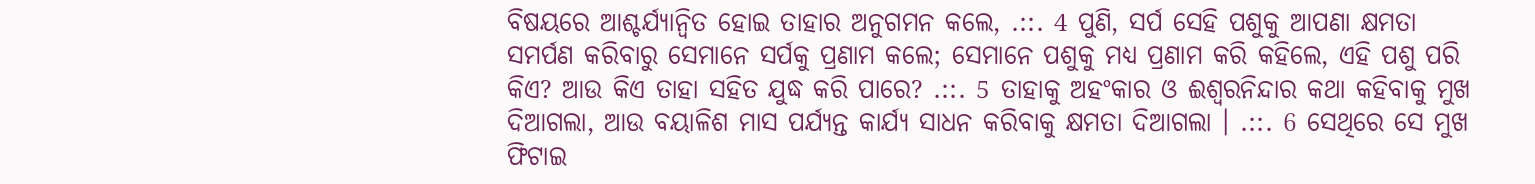ବିଷୟରେ ଆଶ୍ଚର୍ଯ୍ୟାନ୍ଵିତ ହୋଇ ତାହାର ଅନୁଗମନ କଲେ, .::. 4 ପୁଣି, ସର୍ପ ସେହି ପଶୁକୁ ଆପଣା କ୍ଷମତା ସମର୍ପଣ କରିବାରୁ ସେମାନେ ସର୍ପକୁ ପ୍ରଣାମ କଲେ; ସେମାନେ ପଶୁକୁ ମଧ୍ୟ ପ୍ରଣାମ କରି କହିଲେ, ଏହି ପଶୁ ପରି କିଏ? ଆଉ କିଏ ତାହା ସହିତ ଯୁଦ୍ଧ କରି ପାରେ? .::. 5 ତାହାକୁ ଅହଂକାର ଓ ଈଶ୍ଵରନିନ୍ଦାର କଥା କହିବାକୁ ମୁଖ ଦିଆଗଲା, ଆଉ ବୟାଳିଶ ମାସ ପର୍ଯ୍ୟନ୍ତ କାର୍ଯ୍ୟ ସାଧନ କରିବାକୁ କ୍ଷମତା ଦିଆଗଲା । .::. 6 ସେଥିରେ ସେ ମୁଖ ଫିଟାଇ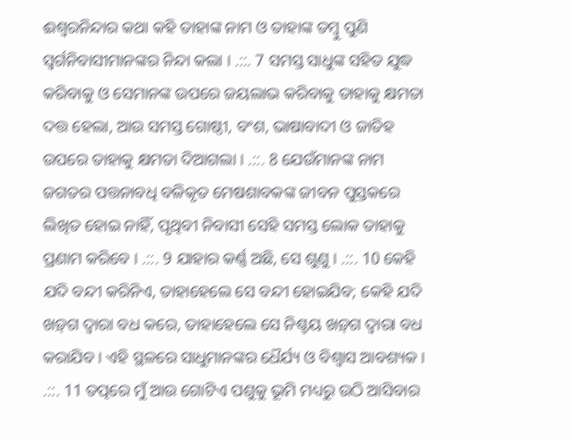ଈଶ୍ଵରନିନ୍ଦାର କଥା କହି ତାହାଙ୍କ ନାମ ଓ ତାହାଙ୍କ ତମ୍ଵୁ ପୁଣି ସ୍ଵର୍ଗନିବାସୀମାନଙ୍କର ନିନ୍ଦା କଲା । .::. 7 ସମସ୍ତ ସାଧୁଙ୍କ ସହିତ ଯୁଦ୍ଧ କରିବାକୁ ଓ ସେମାନଙ୍କ ଉପରେ ଜୟଲାଭ କରିବାକୁ ତାହାକୁ କ୍ଷମତା ଦତ୍ତ ହେଲା, ଆଉ ସମସ୍ତ ଗୋଷ୍ଠୀ, ବଂଶ, ଭାଷାବାଦୀ ଓ ଜାତିହ ଉପରେ ତାହାକୁ କ୍ଷମତା ଦିଆଗଲା । .::. 8 ଯେଉଁମାନଙ୍କ ନାମ ଜଗତର ପତ୍ତନାବଧି ବଳିକୃତ ମେଷଶାବକଙ୍କ ଜୀବନ ପୁସ୍ତକରେ ଲିଖିତ ହୋଇ ନାହିଁ, ପୃଥିବୀ ନିବାସୀ ସେହି ସମସ୍ତ ଲୋକ ତାହାକୁ ପ୍ରଣାମ କରିବେ । .::. 9 ଯାହାର କର୍ଣ୍ଣ ଅଛି, ସେ ଶୁଣୁ । .::. 10 କେହି ଯଦି ବନ୍ଦୀ କରିନିଏ, ତାହାହେଲେ ସେ ବନ୍ଦୀ ହୋଇଯିବ; କେହି ଯଦି ଖଡ଼୍‍ଗ ଦ୍ଵାରା ବଧ କରେ, ତାହାହେଲେ ସେ ନିଶ୍ଚୟ ଖଡ଼୍‍ଗ ଦ୍ଵାରା ବଧ କରାଯିବ । ଏହି ସ୍ଥଳରେ ସାଧୁମାନଙ୍କର ଧୈର୍ଯ୍ୟ ଓ ବିଶ୍ଵାସ ଆବଶ୍ୟକ । .::. 11 ତତ୍ପରେ ମୁଁ ଆଉ ଗୋଟିଏ ପଶୁକୁ ଭୂମି ମଧ୍ୟରୁ ଉଠି ଆସିବାର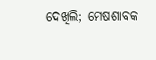ଦେଖିଲି; ମେଷଶାବକ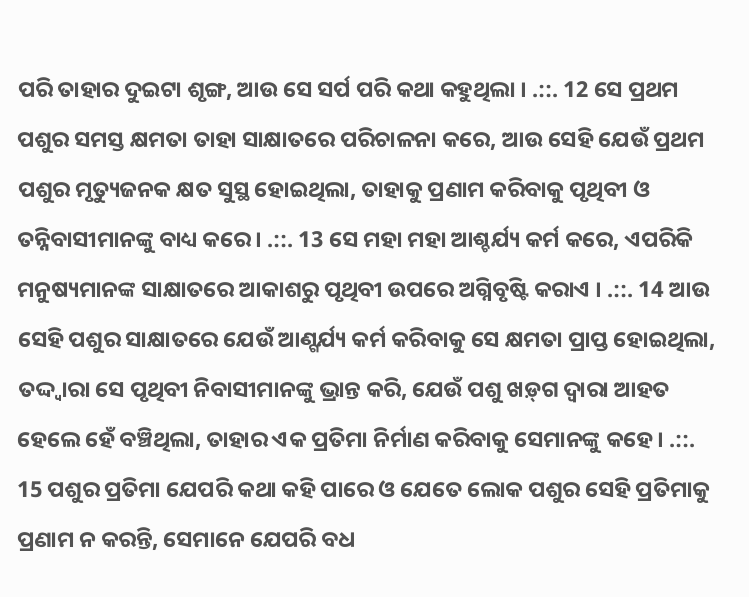ପରି ତାହାର ଦୁଇଟା ଶୃଙ୍ଗ, ଆଉ ସେ ସର୍ପ ପରି କଥା କହୁଥିଲା । .::. 12 ସେ ପ୍ରଥମ ପଶୁର ସମସ୍ତ କ୍ଷମତା ତାହା ସାକ୍ଷାତରେ ପରିଚାଳନା କରେ, ଆଉ ସେହି ଯେଉଁ ପ୍ରଥମ ପଶୁର ମୃତ୍ୟୁଜନକ କ୍ଷତ ସୁସ୍ଥ ହୋଇଥିଲା, ତାହାକୁ ପ୍ରଣାମ କରିବାକୁ ପୃଥିବୀ ଓ ତନ୍ନିବାସୀମାନଙ୍କୁ ବାଧ୍ୟ କରେ । .::. 13 ସେ ମହା ମହା ଆଶ୍ଚର୍ଯ୍ୟ କର୍ମ କରେ, ଏପରିକି ମନୁଷ୍ୟମାନଙ୍କ ସାକ୍ଷାତରେ ଆକାଶରୁ ପୃଥିବୀ ଉପରେ ଅଗ୍ନିବୃଷ୍ଟି କରାଏ । .::. 14 ଆଉ ସେହି ପଶୁର ସାକ୍ଷାତରେ ଯେଉଁ ଆଣ୍ଗର୍ଯ୍ୟ କର୍ମ କରିବାକୁ ସେ କ୍ଷମତା ପ୍ରାପ୍ତ ହୋଇଥିଲା, ତଦ୍ଦ୍ଵାରା ସେ ପୃଥିବୀ ନିବାସୀମାନଙ୍କୁ ଭ୍ରାନ୍ତ କରି, ଯେଉଁ ପଶୁ ଖଡ଼୍‍ଗ ଦ୍ଵାରା ଆହତ ହେଲେ ହେଁ ବଞ୍ଚିଥିଲା, ତାହାର ଏକ ପ୍ରତିମା ନିର୍ମାଣ କରିବାକୁ ସେମାନଙ୍କୁ କହେ । .::. 15 ପଶୁର ପ୍ରତିମା ଯେପରି କଥା କହି ପାରେ ଓ ଯେତେ ଲୋକ ପଶୁର ସେହି ପ୍ରତିମାକୁ ପ୍ରଣାମ ନ କରନ୍ତି, ସେମାନେ ଯେପରି ବଧ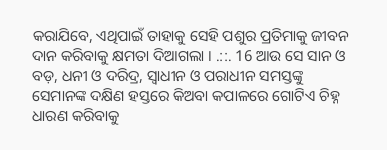କରାଯିବେ, ଏଥିପାଇଁ ତାହାକୁ ସେହି ପଶୁର ପ୍ରତିମାକୁ ଜୀବନ ଦାନ କରିବାକୁ କ୍ଷମତା ଦିଆଗଲା । .::. 16 ଆଉ ସେ ସାନ ଓ ବଡ଼, ଧନୀ ଓ ଦରିଦ୍ର, ସ୍ଵାଧୀନ ଓ ପରାଧୀନ ସମସ୍ତଙ୍କୁ ସେମାନଙ୍କ ଦକ୍ଷିଣ ହସ୍ତରେ କିଅବା କପାଳରେ ଗୋଟିଏ ଚିହ୍ନ ଧାରଣ କରିବାକୁ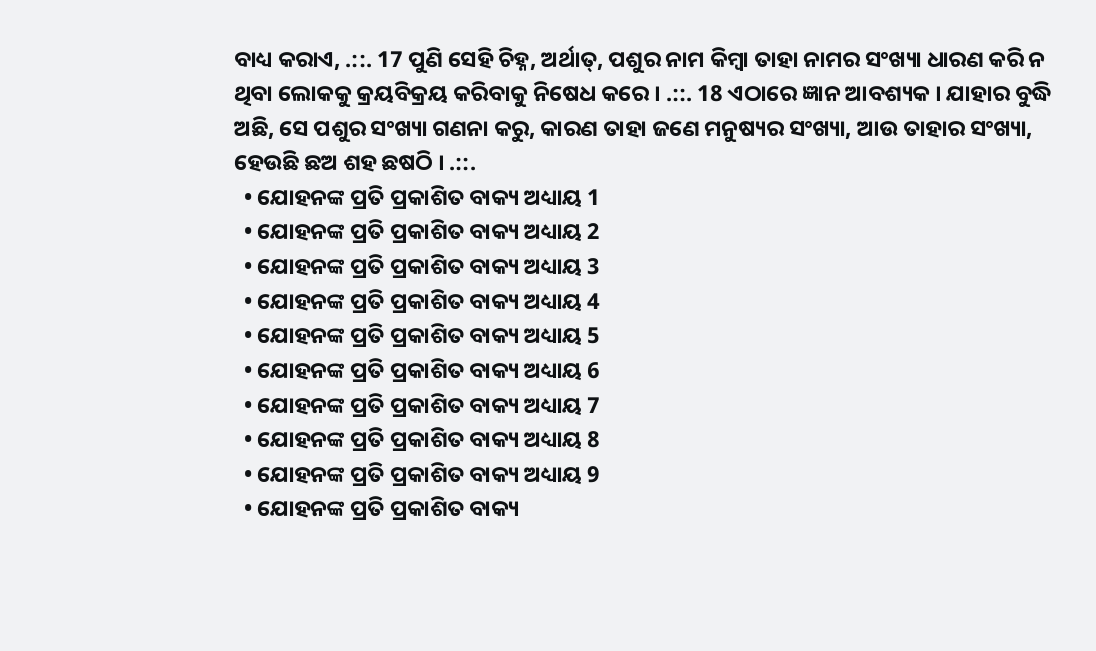ବାଧ୍ୟ କରାଏ, .::. 17 ପୁଣି ସେହି ଚିହ୍ନ, ଅର୍ଥାତ୍, ପଶୁର ନାମ କିମ୍ଵା ତାହା ନାମର ସଂଖ୍ୟା ଧାରଣ କରି ନ ଥିବା ଲୋକକୁ କ୍ରୟବିକ୍ରୟ କରିବାକୁ ନିଷେଧ କରେ । .::. 18 ଏଠାରେ ଜ୍ଞାନ ଆବଶ୍ୟକ । ଯାହାର ବୁଦ୍ଧି ଅଛି, ସେ ପଶୁର ସଂଖ୍ୟା ଗଣନା କରୁ, କାରଣ ତାହା ଜଣେ ମନୁଷ୍ୟର ସଂଖ୍ୟା, ଆଉ ତାହାର ସଂଖ୍ୟା, ହେଉଛି ଛଅ ଶହ ଛଷଠି । .::.
  • ଯୋହନଙ୍କ ପ୍ରତି ପ୍ରକାଶିତ ବାକ୍ୟ ଅଧ୍ୟାୟ 1
  • ଯୋହନଙ୍କ ପ୍ରତି ପ୍ରକାଶିତ ବାକ୍ୟ ଅଧ୍ୟାୟ 2
  • ଯୋହନଙ୍କ ପ୍ରତି ପ୍ରକାଶିତ ବାକ୍ୟ ଅଧ୍ୟାୟ 3
  • ଯୋହନଙ୍କ ପ୍ରତି ପ୍ରକାଶିତ ବାକ୍ୟ ଅଧ୍ୟାୟ 4
  • ଯୋହନଙ୍କ ପ୍ରତି ପ୍ରକାଶିତ ବାକ୍ୟ ଅଧ୍ୟାୟ 5
  • ଯୋହନଙ୍କ ପ୍ରତି ପ୍ରକାଶିତ ବାକ୍ୟ ଅଧ୍ୟାୟ 6
  • ଯୋହନଙ୍କ ପ୍ରତି ପ୍ରକାଶିତ ବାକ୍ୟ ଅଧ୍ୟାୟ 7
  • ଯୋହନଙ୍କ ପ୍ରତି ପ୍ରକାଶିତ ବାକ୍ୟ ଅଧ୍ୟାୟ 8
  • ଯୋହନଙ୍କ ପ୍ରତି ପ୍ରକାଶିତ ବାକ୍ୟ ଅଧ୍ୟାୟ 9
  • ଯୋହନଙ୍କ ପ୍ରତି ପ୍ରକାଶିତ ବାକ୍ୟ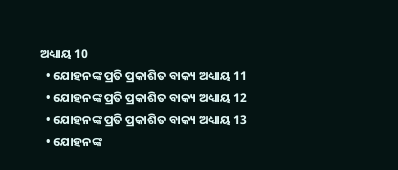ଅଧ୍ୟାୟ 10
  • ଯୋହନଙ୍କ ପ୍ରତି ପ୍ରକାଶିତ ବାକ୍ୟ ଅଧ୍ୟାୟ 11
  • ଯୋହନଙ୍କ ପ୍ରତି ପ୍ରକାଶିତ ବାକ୍ୟ ଅଧ୍ୟାୟ 12
  • ଯୋହନଙ୍କ ପ୍ରତି ପ୍ରକାଶିତ ବାକ୍ୟ ଅଧ୍ୟାୟ 13
  • ଯୋହନଙ୍କ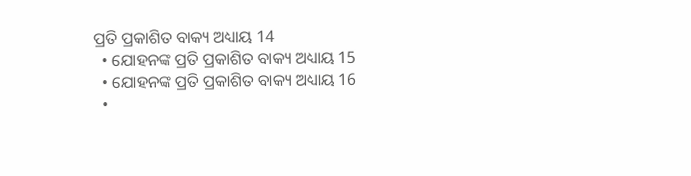ପ୍ରତି ପ୍ରକାଶିତ ବାକ୍ୟ ଅଧ୍ୟାୟ 14
  • ଯୋହନଙ୍କ ପ୍ରତି ପ୍ରକାଶିତ ବାକ୍ୟ ଅଧ୍ୟାୟ 15
  • ଯୋହନଙ୍କ ପ୍ରତି ପ୍ରକାଶିତ ବାକ୍ୟ ଅଧ୍ୟାୟ 16
  •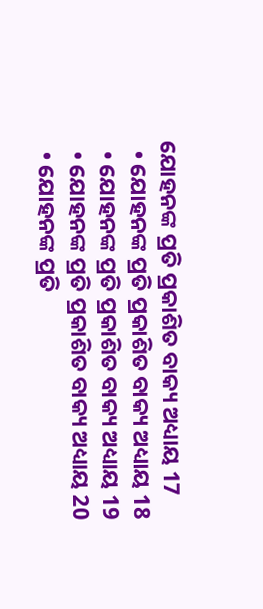ଯୋହନଙ୍କ ପ୍ରତି ପ୍ରକାଶିତ ବାକ୍ୟ ଅଧ୍ୟାୟ 17
  • ଯୋହନଙ୍କ ପ୍ରତି ପ୍ରକାଶିତ ବାକ୍ୟ ଅଧ୍ୟାୟ 18
  • ଯୋହନଙ୍କ ପ୍ରତି ପ୍ରକାଶିତ ବାକ୍ୟ ଅଧ୍ୟାୟ 19
  • ଯୋହନଙ୍କ ପ୍ରତି ପ୍ରକାଶିତ ବାକ୍ୟ ଅଧ୍ୟାୟ 20
  • ଯୋହନଙ୍କ ପ୍ରତି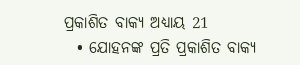ପ୍ରକାଶିତ ବାକ୍ୟ ଅଧ୍ୟାୟ 21
  • ଯୋହନଙ୍କ ପ୍ରତି ପ୍ରକାଶିତ ବାକ୍ୟ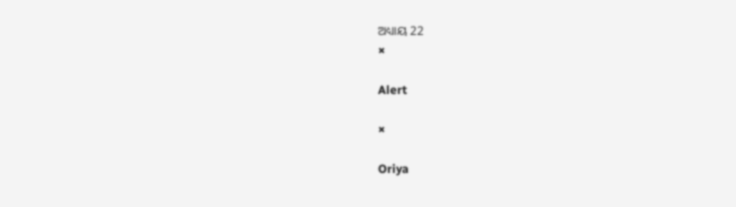ଅଧ୍ୟାୟ 22
×

Alert

×

Oriya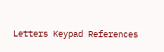Letters Keypad References